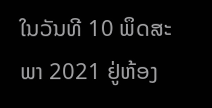ໃນວັນທີ 10 ພຶດສະພາ 2021 ຢູ່ຫ້ອງ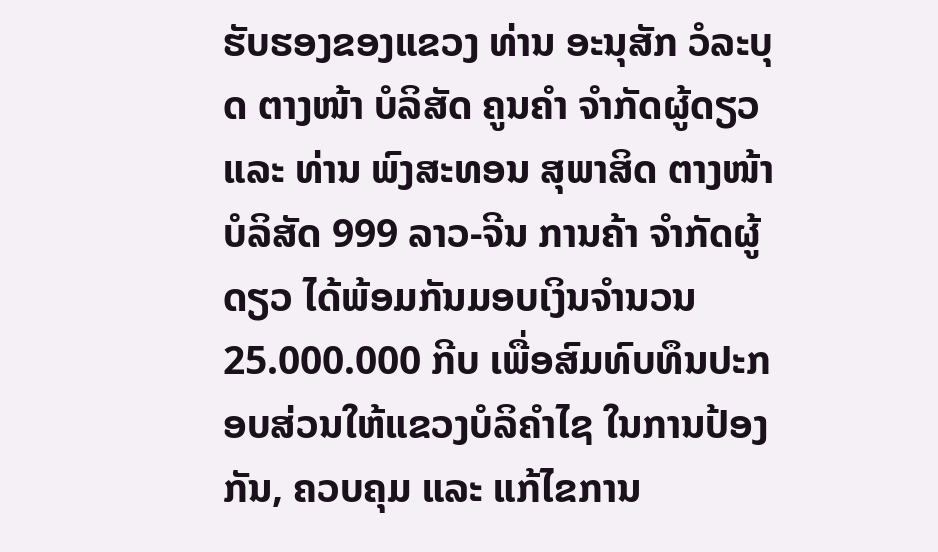ຮັບຮອງຂອງແຂວງ ທ່ານ ອະນຸສັກ ວໍລະບຸດ ຕາງໜ້າ ບໍລິສັດ ຄູນຄຳ ຈຳກັດຜູ້ດຽວ ແລະ ທ່ານ ພົງສະທອນ ສຸພາສິດ ຕາງໜ້າ ບໍລິສັດ 999 ລາວ-ຈີນ ການຄ້າ ຈຳກັດຜູ້ດຽວ ໄດ້ພ້ອມກັນມອບເງິນຈຳນວນ 25.000.000 ກີບ ເພື່ອສົມທົບທຶນປະກອບສ່ວນໃຫ້ແຂວງບໍລິຄຳໄຊ ໃນການປ້ອງກັນ, ຄວບຄຸມ ແລະ ແກ້ໄຂການ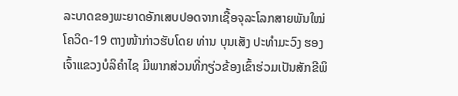ລະບາດຂອງພະຍາດອັກເສບປອດຈາກເຊື້ອຈຸລະໂລກສາຍພັນໃໝ່ ໂຄວິດ-19 ຕາງໜ້າກ່າວຮັບໂດຍ ທ່ານ ບຸນເສັງ ປະທຳມະວົງ ຮອງເຈົ້າແຂວງບໍລິຄຳໄຊ ມີພາກສ່ວນທີ່ກຽ່ວຂ້ອງເຂົ້າຮ່ວມເປັນສັກຂີພິ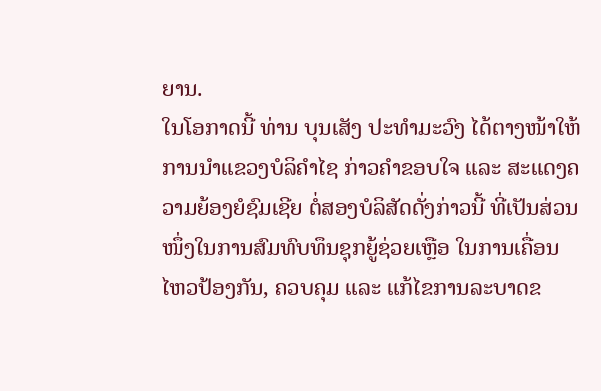ຍານ.
ໃນໂອກາດນີ້ ທ່ານ ບຸນເສັງ ປະທຳມະວົງ ໄດ້ຕາງໜ້າໃຫ້ການນຳແຂວງບໍລິຄຳໄຊ ກ່າວຄຳຂອບໃຈ ແລະ ສະແດງຄວາມຍ້ອງຍໍຊົມເຊີຍ ຕໍ່ສອງບໍລິສັດດັ່ງກ່າວນີ້ ທີ່ເປັນສ່ວນໜຶ່ງໃນການສົມທົບທຶນຊຸກຍູ້ຊ່ວຍເຫຼືອ ໃນການເຄື່ອນໄຫວປ້ອງກັນ, ຄວບຄຸມ ແລະ ແກ້ໄຂການລະບາດຂ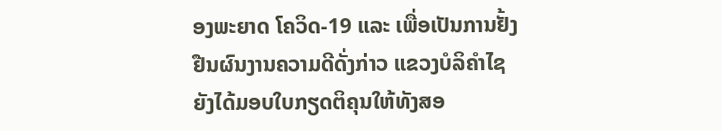ອງພະຍາດ ໂຄວິດ-19 ແລະ ເພື່ອເປັນການຢັ້ງຢືນຜົນງານຄວາມດີດັ່ງກ່າວ ແຂວງບໍລິຄຳໄຊ ຍັງໄດ້ມອບໃບກຽດຕິຄຸນໃຫ້ທັງສອ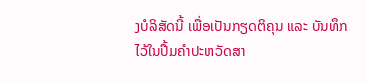ງບໍລິສັດນີ້ ເພື່ອເປັນກຽດຕິຄຸນ ແລະ ບັນທຶກໄວ້ໃນປື້ມຄຳປະຫວັດສາ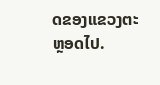ດຂອງແຂວງຕະຫຼອດໄປ.